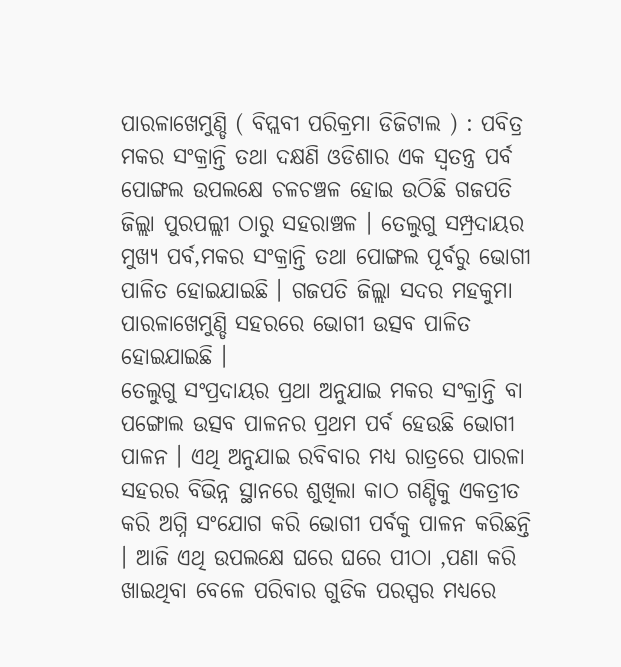ପାରଳାଖେମୁଣ୍ଡି ( ବିପ୍ଲବୀ ପରିକ୍ରମା ଡିଜିଟାଲ ) : ପବିତ୍ର ମକର ସଂକ୍ରାନ୍ତି ତଥା ଦକ୍ଷଣି ଓଡିଶାର ଏକ ସ୍ବତନ୍ତ୍ର ପର୍ବ ପୋଙ୍ଗଲ ଉପଲକ୍ଷେ ଚଳଚଞ୍ଚଳ ହୋଇ ଉଠିଛି ଗଜପତି ଜିଲ୍ଲା ପୁରପଲ୍ଲୀ ଠାରୁ ସହରାଞ୍ଚଳ । ତେଲୁଗୁ ସମ୍ପ୍ରଦାୟର ମୁଖ୍ୟ ପର୍ବ,ମକର ସଂକ୍ରାନ୍ତି ତଥା ପୋଙ୍ଗଲ ପୂର୍ବରୁ ଭୋଗୀ ପାଳିତ ହୋଇଯାଇଛି । ଗଜପତି ଜିଲ୍ଲା ସଦର ମହକୁମା ପାରଳାଖେମୁଣ୍ଡି ସହରରେ ଭୋଗୀ ଉତ୍ସବ ପାଳିତ ହୋଇଯାଇଛି ।
ତେଲୁଗୁ ସଂପ୍ରଦାୟର ପ୍ରଥା ଅନୁଯାଇ ମକର ସଂକ୍ରାନ୍ତି ବା ପଙ୍ଗୋଲ ଉତ୍ସବ ପାଳନର ପ୍ରଥମ ପର୍ବ ହେଉଛି ଭୋଗୀ ପାଳନ । ଏଥି ଅନୁଯାଇ ରବିବାର ମଧ୍ୟ ରାତ୍ରରେ ପାରଳା ସହରର ବିଭିନ୍ନ ସ୍ଥାନରେ ଶୁଖିଲା କାଠ ଗଣ୍ଡିକୁ ଏକତ୍ରୀତ କରି ଅଗ୍ନି ସଂଯୋଗ କରି ଭୋଗୀ ପର୍ବକୁ ପାଳନ କରିଛନ୍ତି । ଆଜି ଏଥି ଉପଲକ୍ଷେ ଘରେ ଘରେ ପୀଠା ,ପଣା କରି ଖାଇଥିବା ବେଳେ ପରିବାର ଗୁଡିକ ପରସ୍ପର ମଧ୍ୟରେ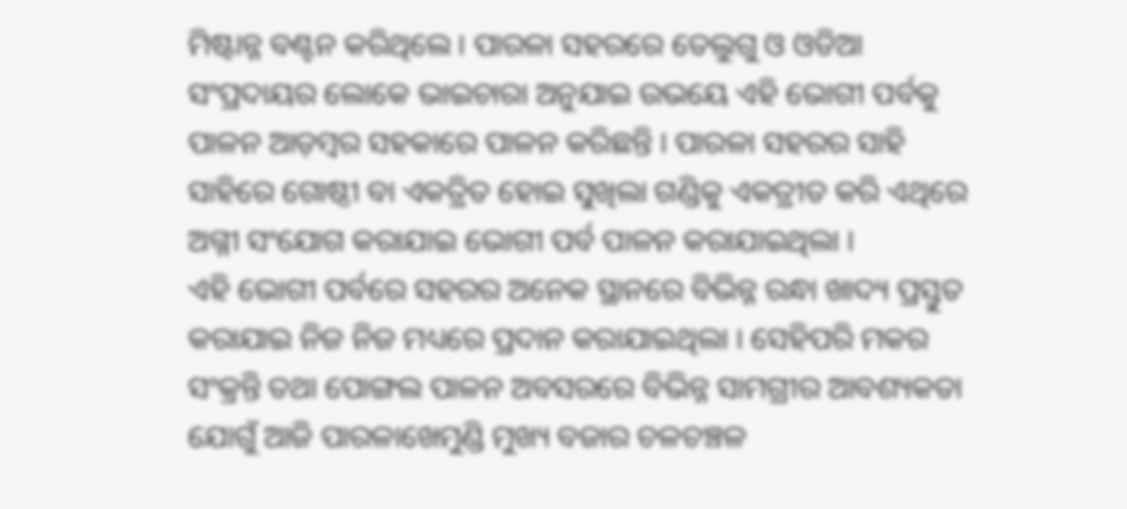ମିଷ୍ଟାନ୍ନ ବଣ୍ଟନ କରିଥିଲେ । ପାରଳା ସହରରେ ତେଲୁଗୁ ଓ ଓଡିଆ ସଂପ୍ରଦାୟର ଲୋକେ ଭାଇଚାରା ଅନୁଯାଇ ଉଭୟେ ଏହି ଭୋଗୀ ପର୍ବକୁ ପାଳନ ଆଡ଼ମ୍ବର ସହକାରେ ପାଳନ କରିଛନ୍ତି । ପାରଳା ସହରର ସାହି ସାହିରେ ଗୋଷ୍ଠୀ ବା ଏକତ୍ରିତ ହୋଇ ସୁଖିଲା ଗଣ୍ଡିକୁ ଏକତ୍ରୀତ କରି ଏଥିରେ ଅଗ୍ନୀ ସଂଯୋଗ କରାଯାଇ ଭୋଗୀ ପର୍ବ ପାଳନ କରାଯାଇଥିଲା ।
ଏହି ଭୋଗୀ ପର୍ବରେ ସହରର ଅନେକ ସ୍ଥାନରେ ବିଭିନ୍ନ ରନ୍ଧା ଖାଦ୍ୟ ପ୍ରସ୍ତୁତ କରାଯାଇ ନିଜ ନିଜ ମଧ୍ୟରେ ପ୍ରଦାନ କରାଯାଇଥିଲା । ସେହିପରି ମକର ସଂକ୍ରନ୍ତି ତଥା ପୋଙ୍ଗଲ ପାଳନ ଅବସରରେ ବିଭିନ୍ନ ସାମଗ୍ରୀର ଆବଶ୍ୟକତା ଯୋଗୁଁ ଆଜି ପାରଳାଖେମୁଣ୍ଡି ମୁଖ୍ୟ ବଜାର ଚଳଚଞ୍ଚଳ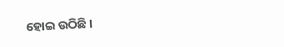ହୋଇ ଉଠିଛି ।